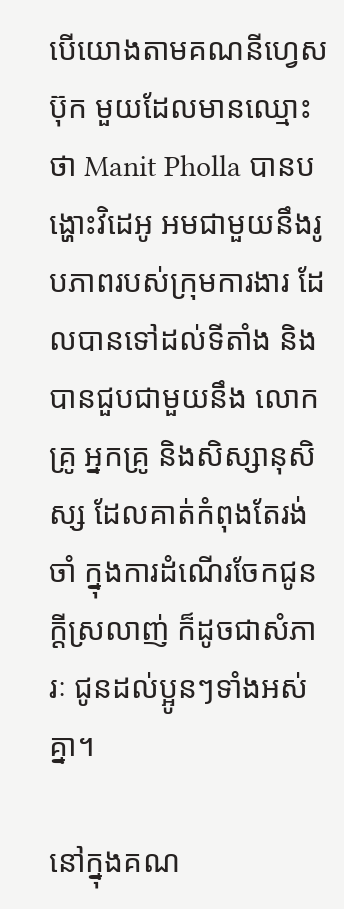បើយោងតាមគណនីហ្វេសប៊ុក មួយដែលមានឈ្មោះថា Manit Pholla បានបង្ហោះវិដេអូ អមជាមួយនឹងរូបភាពរបស់ក្រុមការងារ ដែលបានទៅដល់ទីតាំង និងបានជួបជាមួយនឹង លោកគ្រូ អ្នកគ្រូ និងសិស្សានុសិស្ស ដែលគាត់កំពុងតែរង់ចាំ ក្នុងការដំណើរចែកជូនក្តីស្រលាញ់ ក៏ដូចជាសំភារៈ ជូនដល់ប្អូនៗទាំងអស់គ្នា។

នៅក្នុងគណ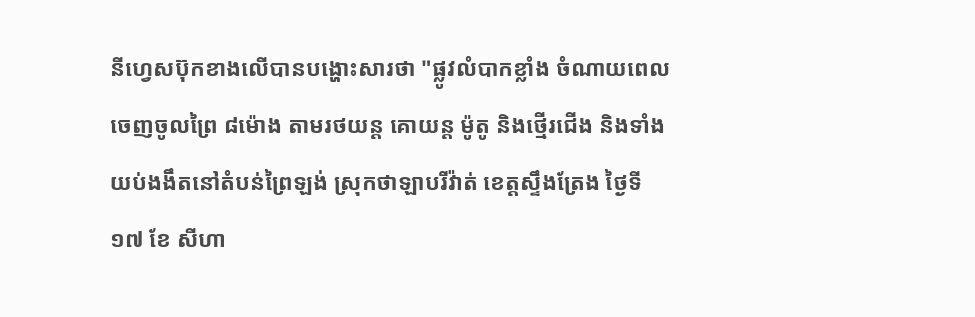នីហ្វេសប៊ុកខាងលើបានបង្ហោះសារថា "ផ្លូវលំបាកខ្លាំង ចំណាយពេលចេញចូលព្រៃ ៨ម៉ោង តាមរថយន្ត គោយន្ត ម៉ូតូ និងថ្មើរជើង និងទាំងយប់ងងឹតនៅតំបន់ព្រៃឡង់ ស្រុកថាឡាបរីវ៉ាត់ ខេត្តស្ទឹងត្រែង ថ្ងៃទី ១៧ ខែ សីហា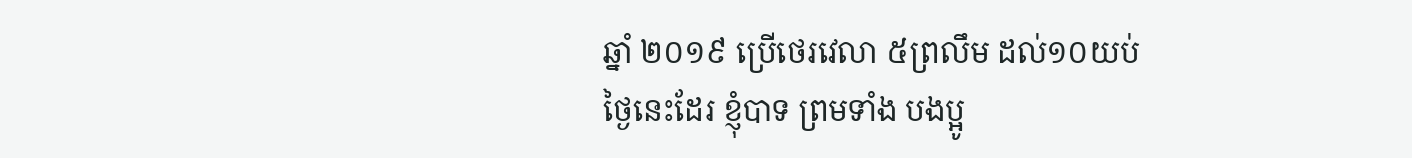ឆ្នាំ ២០១៩ ប្រើថេរវេលា ៥ព្រលឹម ដល់១០យប់
ថ្ងៃនេះដែរ ខ្ញុំបាទ ព្រមទាំង បងប្អូ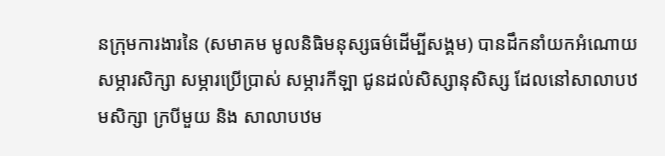នក្រុមការងារនៃ (សមាគម មូលនិធិមនុស្សធម៌ដើម្បីសង្គម) បានដឹកនាំយកអំណោយសម្ភារសិក្សា សម្ភារប្រើប្រាស់ សម្ភារកីឡា ជូនដល់សិស្សានុសិស្ស ដែលនៅសាលាបឋមសិក្សា ក្របីមួយ និង សាលាបឋម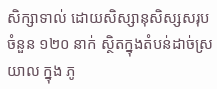សិក្សាទាល់ ដោយសិស្សានុសិស្សសរុបចំនួន ១២០ នាក់ ស្ថិតក្នុងតំបន់ដាច់ស្រយាល ក្នុង ភូ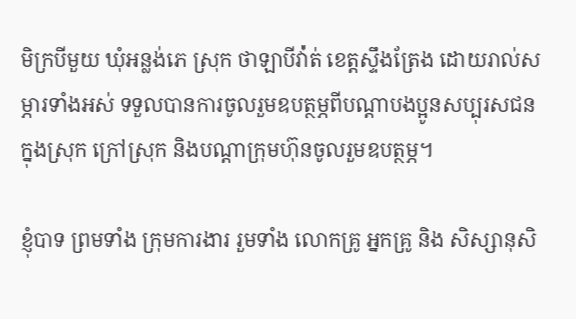មិក្របីមួយ ឃុំអន្លង់ភេ ស្រុក ថាឡាបីវ៉ា់ត់ ខេត្តស្ទឹងត្រែង ដោយរាល់សម្ភារទាំងអស់ ទទួលបានការចូលរួមឧបត្ថម្ភពីបណ្តាបងប្អូនសប្បុរសជន ក្នុងស្រុក ក្រៅស្រុក និងបណ្តាក្រុមហ៊ុនចូលរួមឧបត្ថម្ភ។

ខ្ញុំបាទ ព្រមទាំង ក្រុមការងារ រួមទាំង លោកគ្រូ អ្នកគ្រូ និង សិស្សានុសិ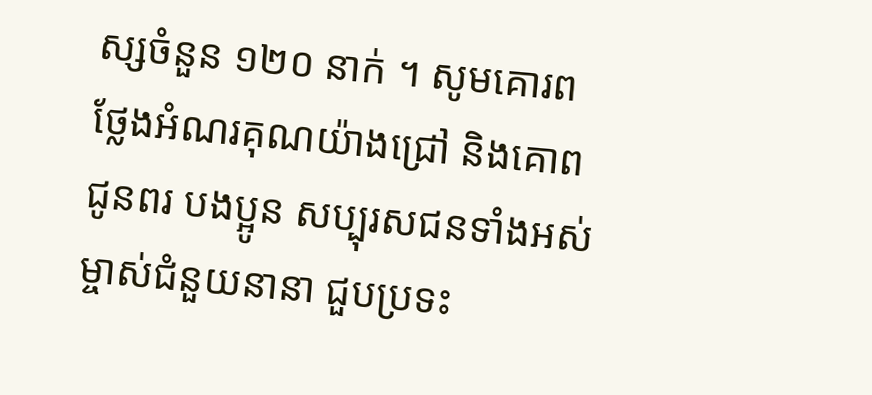ស្សចំនួន ១២០ នាក់ ។ សូមគោរពថ្លែងអំណរគុណយ៉ាងជ្រៅ និងគោពជូនពរ បងប្អូន សប្បុរសជនទាំងអស់ ម្ចាស់ជំនួយនានា ជួបប្រទះ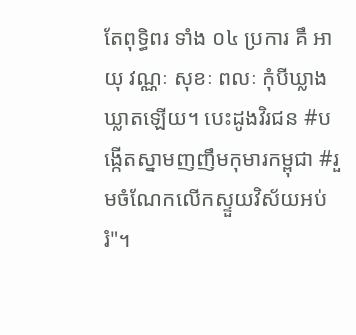តែពុទ្ធិពរ ទាំង ០៤ ប្រការ គឹ អាយុ វណ្ណៈ សុខៈ ពលៈ កុំបីឃ្លាងឃ្លាតឡើយ។ បេះដូងវិរជន #បង្កើតស្នាមញញឹមកុមារកម្ពុជា #រួមចំណែកលើកស្ទួយវិស័យអប់រំ"។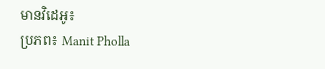មានវិដេអូ៖
ប្រភព៖ Manit Pholla